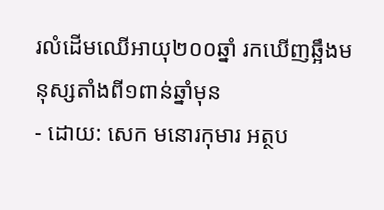រលំដើមឈើអាយុ២០០ឆ្នាំ រកឃើញឆ្អឹងមនុស្សតាំងពី១ពាន់ឆ្នាំមុន
- ដោយ: សេក មនោរកុមារ អត្ថប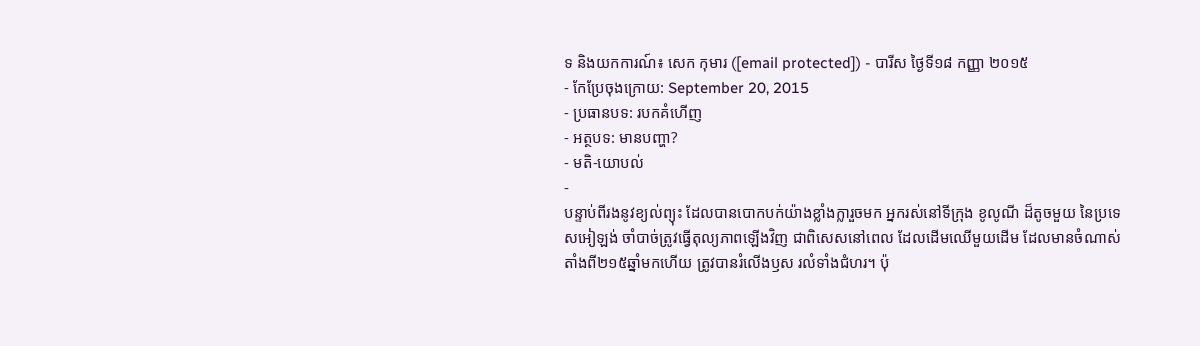ទ និងយកការណ៍៖ សេក កុមារ ([email protected]) - បារីស ថ្ងៃទី១៨ កញ្ញា ២០១៥
- កែប្រែចុងក្រោយ: September 20, 2015
- ប្រធានបទ: របកគំហើញ
- អត្ថបទ: មានបញ្ហា?
- មតិ-យោបល់
-
បន្ទាប់ពីរងនូវខ្យល់ព្យុះ ដែលបានបោកបក់យ៉ាងខ្លាំងក្លារួចមក អ្នករស់នៅទីក្រុង ខូលូណី ដ៏តូចមួយ នៃប្រទេសអៀឡង់ ចាំបាច់ត្រូវធ្វើតុល្យភាពឡើងវិញ ជាពិសេសនៅពេល ដែលដើមឈើមួយដើម ដែលមានចំណាស់តាំងពី២១៥ឆ្នាំមកហើយ ត្រូវបានរំលើងឫស រលំទាំងជំហរ។ ប៉ុ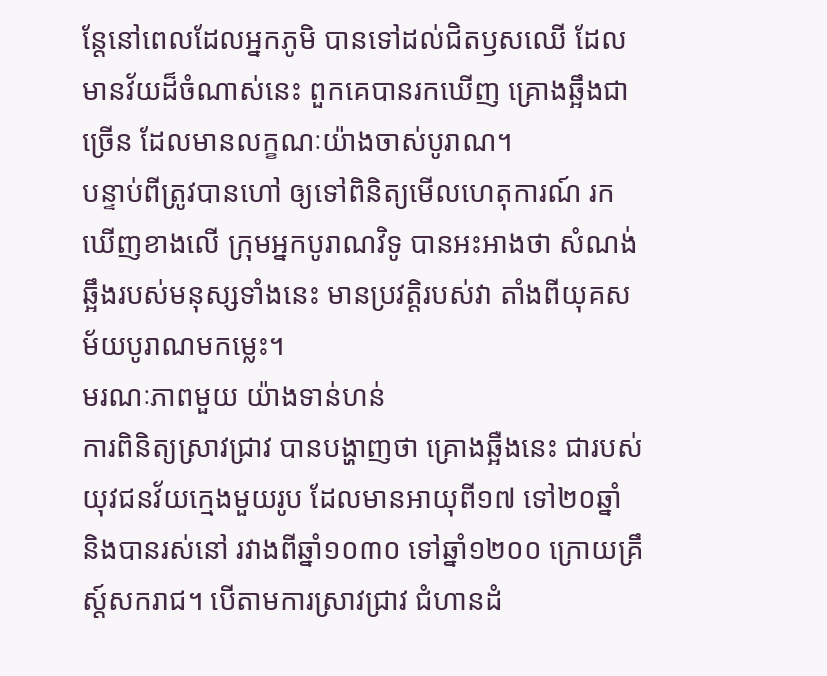ន្តែនៅពេលដែលអ្នកភូមិ បានទៅដល់ជិតឫសឈើ ដែលមានវ័យដ៏ចំណាស់នេះ ពួកគេបានរកឃើញ គ្រោងឆ្អឹងជាច្រើន ដែលមានលក្ខណៈយ៉ាងចាស់បូរាណ។
បន្ទាប់ពីត្រូវបានហៅ ឲ្យទៅពិនិត្យមើលហេតុការណ៍ រកឃើញខាងលើ ក្រុមអ្នកបូរាណវិទូ បានអះអាងថា សំណង់ឆ្អឹងរបស់មនុស្សទាំងនេះ មានប្រវត្តិរបស់វា តាំងពីយុគសម័យបូរាណមកម្លេះ។
មរណៈភាពមួយ យ៉ាងទាន់ហន់
ការពិនិត្យស្រាវជ្រាវ បានបង្ហាញថា គ្រោងឆ្អឺងនេះ ជារបស់យុវជនវ័យក្មេងមួយរូប ដែលមានអាយុពី១៧ ទៅ២០ឆ្នាំ និងបានរស់នៅ រវាងពីឆ្នាំ១០៣០ ទៅឆ្នាំ១២០០ ក្រោយគ្រឹស្ដ៍សករាជ។ បើតាមការស្រាវជ្រាវ ជំហានដំ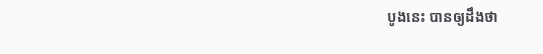បូងនេះ បានឲ្យដឹងថា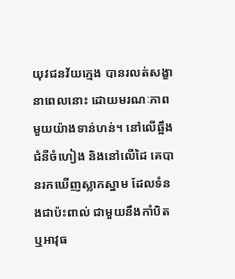យុវជនវ័យក្មេង បានរលត់សង្ខានាពេលនោះ ដោយមរណៈភាពមួយយ៉ាងទាន់ហន់។ នៅលើឆ្អឹងជំនីចំហៀង និងនៅលើដៃ គេបានរកឃើញស្លាកស្នាម ដែលទំនងជាប៉ះពាល់ ជាមួយនឹងកាំបិត ឬអាវុធ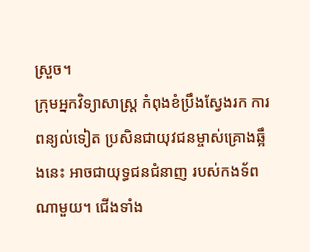ស្រួច។
ក្រុមអ្នកវិទ្យាសាស្ត្រ កំពុងខំប្រឹងស្វែងរក ការពន្យល់ទៀត ប្រសិនជាយុវជនម្ចាស់គ្រោងឆ្អឹងនេះ អាចជាយុទ្ធជនជំនាញ របស់កងទ័ពណាមួយ។ ជើងទាំង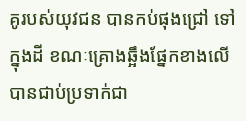គូរបស់យុវជន បានកប់ផុងជ្រៅ ទៅក្នុងដី ខណៈគ្រោងឆ្អឹងផ្នែកខាងលើ បានជាប់ប្រទាក់ជា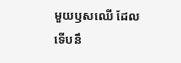មួយឫសឈើ ដែលទើបនឹ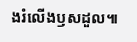ងរំលើងឫសដួល៕